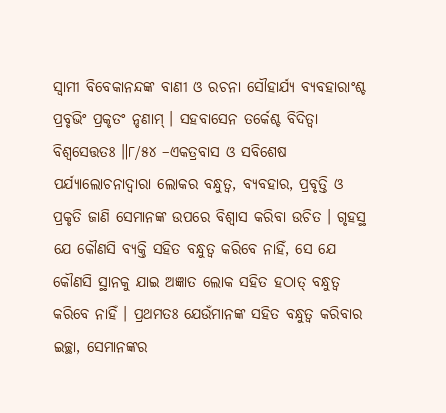ସ୍ଵାମୀ ବିବେକାନନ୍ଦଙ୍କ ବାଣୀ ଓ ରଚନା ସୌହାର୍ଯ୍ୟ ବ୍ୟବହାରାଂଶ୍ଚ ପ୍ରବୃଭିଂ ପ୍ରକୃତଂ ନୃଣାମ୍ । ସହବାସେନ ତର୍କେଶ୍ଚ ବିଦିତ୍ବା ବିଶ୍ୱସେତ୍ତତଃ ॥୮/୫୪ –ଏକତ୍ରବାସ ଓ ସବିଶେଷ ପର୍ଯ୍ୟାଲୋଚନାଦ୍ୱାରା ଲୋକର ବନ୍ଧୁତ୍ବ, ବ୍ୟବହାର, ପ୍ରବୃତ୍ତି ଓ ପ୍ରକୃତି ଜାଣି ସେମାନଙ୍କ ଉପରେ ବିଶ୍ଵାସ କରିବା ଉଚିତ । ଗୃହସ୍ଥ ଯେ କୌଣସି ବ୍ୟକ୍ତି ସହିତ ବନ୍ଧୁତ୍ଵ କରିବେ ନାହିଁ, ସେ ଯେ କୌଣସି ସ୍ଥାନକୁ ଯାଇ ଅଜ୍ଞାତ ଲୋକ ସହିତ ହଠାତ୍ ବନ୍ଧୁତ୍ଵ କରିବେ ନାହିଁ । ପ୍ରଥମତଃ ଯେଉଁମାନଙ୍କ ସହିତ ବନ୍ଧୁତ୍ବ କରିବାର ଇଚ୍ଛା, ସେମାନଙ୍କର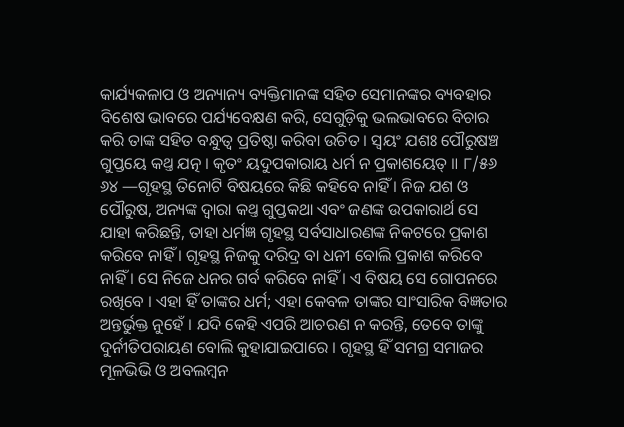କାର୍ଯ୍ୟକଳାପ ଓ ଅନ୍ୟାନ୍ୟ ବ୍ୟକ୍ତିମାନଙ୍କ ସହିତ ସେମାନଙ୍କର ବ୍ୟବହାର ବିଶେଷ ଭାବରେ ପର୍ଯ୍ୟବେକ୍ଷଣ କରି, ସେଗୁଡ଼ିକୁ ଭଲଭାବରେ ବିଚାର କରି ତାଙ୍କ ସହିତ ବନ୍ଧୁତ୍ଵ ପ୍ରତିଷ୍ଠା କରିବା ଉଚିତ । ସ୍ଵୟଂ ଯଶଃ ପୌରୁଷଞ୍ଚ ଗୁପ୍ତୟେ କଥ୍ତ ଯତ୍ନ । କୃତଂ ୟଦୁପକାରାୟ ଧର୍ମ ନ ପ୍ରକାଶୟେତ୍ ॥ ୮/୫୬ ୬୪ —ଗୃହସ୍ଥ ତିନୋଟି ବିଷୟରେ କିଛି କହିବେ ନାହିଁ । ନିଜ ଯଶ ଓ ପୌରୁଷ, ଅନ୍ୟଙ୍କ ଦ୍ଵାରା କଥ୍ତ ଗୁପ୍ତକଥା ଏବଂ ଜଣଙ୍କ ଉପକାରାର୍ଥ ସେ ଯାହା କରିଛନ୍ତି, ତାହା ଧର୍ମଜ୍ଞ ଗୃହସ୍ଥ ସର୍ବସାଧାରଣଙ୍କ ନିକଟରେ ପ୍ରକାଶ କରିବେ ନାହିଁ । ଗୃହସ୍ଥ ନିଜକୁ ଦରିଦ୍ର ବା ଧନୀ ବୋଲି ପ୍ରକାଶ କରିବେ ନାହିଁ । ସେ ନିଜେ ଧନର ଗର୍ବ କରିବେ ନାହିଁ । ଏ ବିଷୟ ସେ ଗୋପନରେ ରଖିବେ । ଏହା ହିଁ ତାଙ୍କର ଧର୍ମ; ଏହା କେବଳ ତାଙ୍କର ସାଂସାରିକ ବିଜ୍ଞତାର ଅନ୍ତର୍ଭୁକ୍ତ ନୁହେଁ । ଯଦି କେହି ଏପରି ଆଚରଣ ନ କରନ୍ତି, ତେବେ ତାଙ୍କୁ ଦୁର୍ନୀତିପରାୟଣ ବୋଲି କୁହାଯାଇପାରେ । ଗୃହସ୍ଥ ହିଁ ସମଗ୍ର ସମାଜର ମୂଳଭିଭି ଓ ଅବଲମ୍ବନ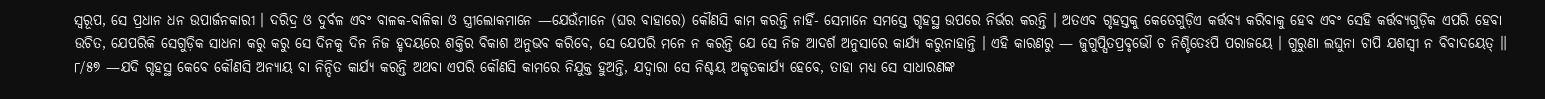ସ୍ଵରୂପ, ସେ ପ୍ରଧାନ ଧନ ଉପାର୍ଜନକାରୀ । ଦରିଦ୍ର ଓ ଦୁର୍ବଳ ଏବଂ ବାଳକ-ବାଳିକା ଓ ସ୍ତ୍ରୀଲୋକମାନେ —ଯେଉଁମାନେ (ଘର ବାହାରେ) କୌଣସି କାମ କରନ୍ତି ନାହିଁ- ସେମାନେ ସମସ୍ତେ ଗୃହସ୍ଥ ଉପରେ ନିର୍ଭର କରନ୍ତି । ଅତଏବ ଗୃହସ୍ତକୁ କେତେଗୁଡ଼ିଏ କର୍ତ୍ତବ୍ୟ କରିବାକୁ ହେବ ଏବଂ ସେହି କର୍ତ୍ତବ୍ୟଗୁଡ଼ିକ ଏପରି ହେବା ଉଚିତ, ଯେପରିକି ସେଗୁଡ଼ିକ ସାଧନା କରୁ କରୁ ସେ ଦିନକୁ ଦିନ ନିଜ ହୃଦୟରେ ଶକ୍ତିର ବିକାଶ ଅନୁଭବ କରିବେ, ସେ ଯେପରି ମନେ ନ କରନ୍ତି ଯେ ସେ ନିଜ ଆଦର୍ଶ ଅନୁସାରେ କାର୍ଯ୍ୟ କରୁନାହାନ୍ତି । ଏହି କାରଣରୁ — ଜୁଗୁପ୍ସିତପ୍ରବୃଭୌ ଚ ନିଶ୍ଚିତେଽପି ପରାଜୟେ । ଗୁରୁଣା ଲଘୁନା ଚାପି ଯଶସ୍ବୀ ନ ବିବାଦୟେତ୍ ॥ ୮/୫୭ —ଯଦି ଗୃହସ୍ଥ କେବେ କୌଣସି ଅନ୍ୟାୟ ବା ନିନ୍ଦିତ କାର୍ଯ୍ୟ କରନ୍ତି ଅଥବା ଏପରି କୌଣସି କାମରେ ନିଯୁକ୍ତ ହୁଅନ୍ତି, ଯଦ୍ବାରା ସେ ନିଶ୍ଚୟ ଅକୃତକାର୍ଯ୍ୟ ହେବେ, ତାହା ମଧ୍ୟ ସେ ସାଧାରଣଙ୍କ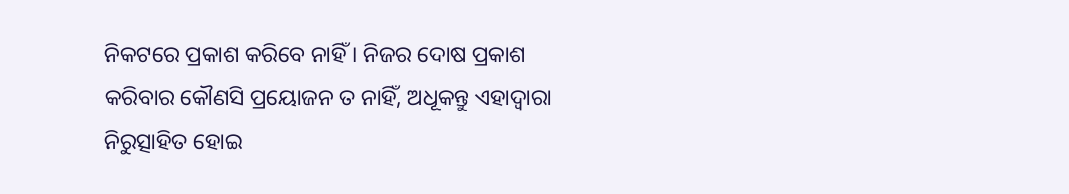ନିକଟରେ ପ୍ରକାଶ କରିବେ ନାହିଁ । ନିଜର ଦୋଷ ପ୍ରକାଶ କରିବାର କୌଣସି ପ୍ରୟୋଜନ ତ ନାହିଁ, ଅଧୂକନ୍ତୁ ଏହାଦ୍ୱାରା ନିରୁତ୍ସାହିତ ହୋଇ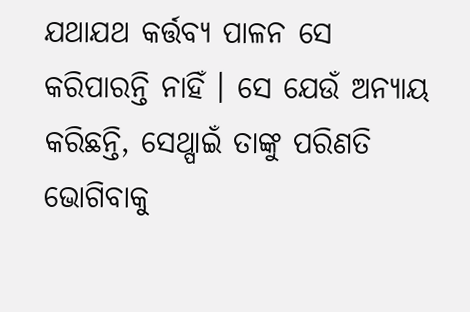ଯଥାଯଥ କର୍ତ୍ତବ୍ୟ ପାଳନ ସେ କରିପାରନ୍ତି ନାହିଁ । ସେ ଯେଉଁ ଅନ୍ୟାୟ କରିଛନ୍ତି, ସେଥ୍ପାଇଁ ତାଙ୍କୁ ପରିଣତି ଭୋଗିବାକୁ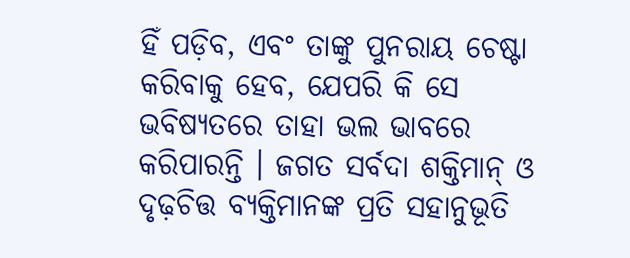ହିଁ ପଡ଼ିବ, ଏବଂ ତାଙ୍କୁ ପୁନରାୟ ଚେଷ୍ଟା କରିବାକୁ ହେବ, ଯେପରି କି ସେ ଭବିଷ୍ୟତରେ ତାହା ଭଲ ଭାବରେ କରିପାରନ୍ତି । ଜଗତ ସର୍ବଦା ଶକ୍ତିମାନ୍ ଓ ଦୃଢ଼ଚିତ୍ତ ବ୍ୟକ୍ତିମାନଙ୍କ ପ୍ରତି ସହାନୁଭୂତି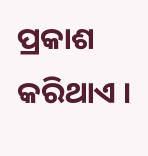ପ୍ରକାଶ କରିଥାଏ ।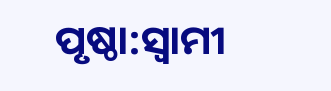ପୃଷ୍ଠା:ସ୍ୱାମୀ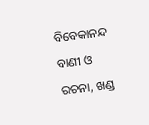ବିବେକାନନ୍ଦ ବାଣୀ ଓ ରଚନା, ଖଣ୍ଡ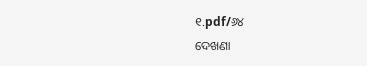୧.pdf/୬୪
ଦେଖଣା